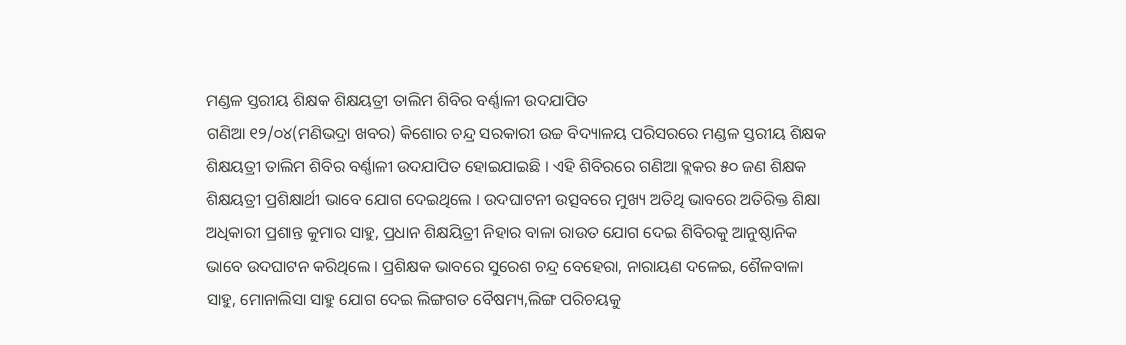ମଣ୍ଡଳ ସ୍ତରୀୟ ଶିକ୍ଷକ ଶିକ୍ଷୟତ୍ରୀ ତାଲିମ ଶିବିର ବର୍ଣ୍ଣାଳୀ ଉଦଯାପିତ
ଗଣିଆ ୧୨/୦୪(ମଣିଭଦ୍ରା ଖବର) କିଶୋର ଚନ୍ଦ୍ର ସରକାରୀ ଉଚ୍ଚ ବିଦ୍ୟାଳୟ ପରିସରରେ ମଣ୍ଡଳ ସ୍ତରୀୟ ଶିକ୍ଷକ ଶିକ୍ଷୟତ୍ରୀ ତାଲିମ ଶିବିର ବର୍ଣ୍ଣାଳୀ ଉଦଯାପିତ ହୋଇଯାଇଛି । ଏହି ଶିବିରରେ ଗଣିଆ ବ୍ଲକର ୫୦ ଜଣ ଶିକ୍ଷକ ଶିକ୍ଷୟତ୍ରୀ ପ୍ରଶିକ୍ଷାର୍ଥୀ ଭାବେ ଯୋଗ ଦେଇଥିଲେ । ଉଦଘାଟନୀ ଉତ୍ସବରେ ମୁଖ୍ୟ ଅତିଥି ଭାବରେ ଅତିରିକ୍ତ ଶିକ୍ଷା ଅଧିକାରୀ ପ୍ରଶାନ୍ତ କୁମାର ସାହୁ, ପ୍ରଧାନ ଶିକ୍ଷୟିତ୍ରୀ ନିହାର ବାଳା ରାଉତ ଯୋଗ ଦେଇ ଶିବିରକୁ ଆନୁଷ୍ଠାନିକ ଭାବେ ଉଦଘାଟନ କରିଥିଲେ । ପ୍ରଶିକ୍ଷକ ଭାବରେ ସୁରେଶ ଚନ୍ଦ୍ର ବେହେରା, ନାରାୟଣ ଦଳେଇ, ଶୈଳବାଳା ସାହୁ, ମୋନାଲିସା ସାହୁ ଯୋଗ ଦେଇ ଲିଙ୍ଗଗତ ବୈଷମ୍ୟ,ଲିଙ୍ଗ ପରିଚୟକୁ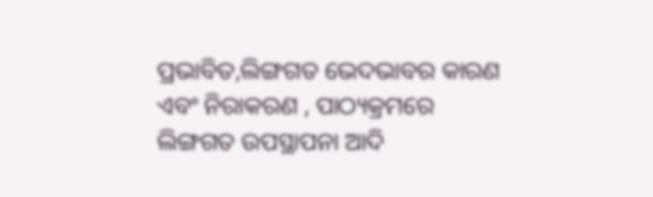ପ୍ରଭାବିତ,ଲିଙ୍ଗଗତ ଭେଦଭାବର କାରଣ ଏବଂ ନିରାକରଣ , ପାଠ୍ୟକ୍ରମରେ ଲିଙ୍ଗଗତ ଉପସ୍ଥାପନା ଆଦି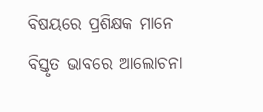ବିଷୟରେ ପ୍ରଶିକ୍ଷକ ମାନେ ବିସ୍ତୃତ ଭାବରେ ଆଲୋଚନା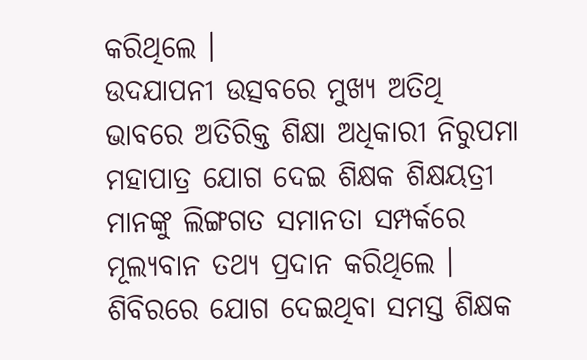କରିଥିଲେ ।
ଉଦଯାପନୀ ଉତ୍ସବରେ ମୁଖ୍ୟ ଅତିଥି ଭାବରେ ଅତିରିକ୍ତ ଶିକ୍ଷା ଅଧିକାରୀ ନିରୁପମା ମହାପାତ୍ର ଯୋଗ ଦେଇ ଶିକ୍ଷକ ଶିକ୍ଷୟତ୍ରୀ ମାନଙ୍କୁ ଲିଙ୍ଗଗତ ସମାନତା ସମ୍ପର୍କରେ ମୂଲ୍ୟବାନ ତଥ୍ୟ ପ୍ରଦାନ କରିଥିଲେ । ଶିବିରରେ ଯୋଗ ଦେଇଥିବା ସମସ୍ତ ଶିକ୍ଷକ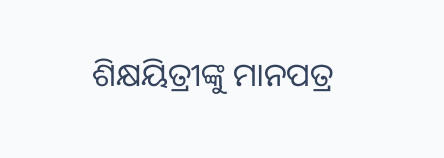ଶିକ୍ଷୟିତ୍ରୀଙ୍କୁ ମାନପତ୍ର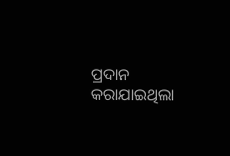ପ୍ରଦାନ କରାଯାଇଥିଲା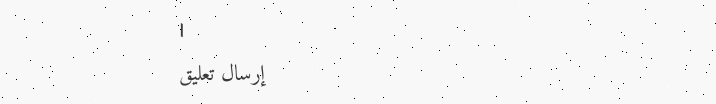।
إرسال تعليق